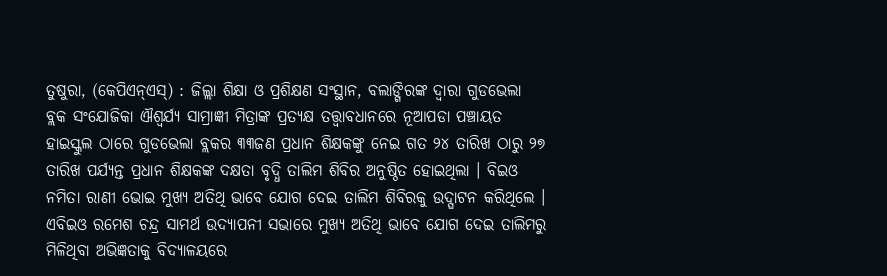ତୁଷୁରା, (କେପିଏନ୍ଏସ୍) : ଜିଲ୍ଲା ଶିକ୍ଷା ଓ ପ୍ରଶିକ୍ଷଣ ସଂସ୍ଥାନ, ବଲାଙ୍ଗିରଙ୍କ ଦ୍ୱାରା ଗୁଡଭେଲା ବ୍ଲକ ସଂଯୋଜିକା ଐଶ୍ୱର୍ଯ୍ୟ ସାମ୍ରାଜ୍ଞୀ ମିତ୍ରାଙ୍କ ପ୍ରତ୍ୟକ୍ଷ ତତ୍ତ୍ଵାବଧାନରେ ନୂଆପଡା ପଞ୍ଚାୟତ ହାଇସ୍କୁଲ ଠାରେ ଗୁଡଭେଲା ବ୍ଲକର ୩୩ଜଣ ପ୍ରଧାନ ଶିକ୍ଷକଙ୍କୁ ନେଇ ଗତ ୨୪ ତାରିଖ ଠାରୁ ୨୭ ତାରିଖ ପର୍ଯ୍ୟନ୍ତ ପ୍ରଧାନ ଶିକ୍ଷକଙ୍କ ଦକ୍ଷତା ବୃଦ୍ଧି ତାଲିମ ଶିବିର ଅନୁଷ୍ଠିତ ହୋଇଥିଲା । ବିଇଓ ନମିତା ରାଣୀ ଭୋଇ ମୁଖ୍ୟ ଅତିଥି ଭାବେ ଯୋଗ ଦେଇ ତାଲିମ ଶିବିରକୁ ଉଦ୍ଘାଟନ କରିଥିଲେ । ଏବିଇଓ ରମେଶ ଚନ୍ଦ୍ର ସାମର୍ଥ ଉଦ୍ଯାପନୀ ସଭାରେ ମୁଖ୍ୟ ଅତିଥି ଭାବେ ଯୋଗ ଦେଇ ତାଲିମରୁ ମିଳିଥିବା ଅଭିଜ୍ଞତାକୁ ବିଦ୍ୟାଳୟରେ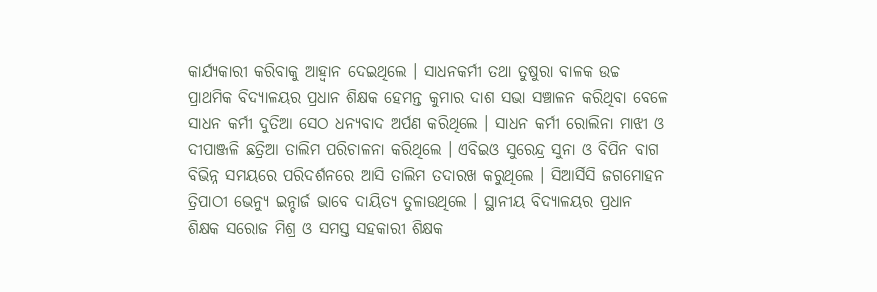କାର୍ଯ୍ୟକାରୀ କରିବାକୁ ଆହ୍ୱାନ ଦେଇଥିଲେ । ସାଧନକର୍ମୀ ତଥା ତୁଷୁରା ବାଳକ ଉଚ୍ଚ ପ୍ରାଥମିକ ବିଦ୍ୟାଳୟର ପ୍ରଧାନ ଶିକ୍ଷକ ହେମନ୍ତ କୁମାର ଦାଶ ସଭା ସଞ୍ଚାଳନ କରିଥିବା ବେଳେ ସାଧନ କର୍ମୀ ଦୁତିଆ ସେଠ ଧନ୍ୟବାଦ ଅର୍ପଣ କରିଥିଲେ । ସାଧନ କର୍ମୀ ରୋଲିନା ମାଝୀ ଓ ଦୀପାଞ୍ଜଳି ଛତ୍ରିଆ ତାଲିମ ପରିଚାଳନା କରିଥିଲେ । ଏବିଇଓ ସୁରେନ୍ଦ୍ର ସୁନା ଓ ବିପିନ ବାଗ ବିଭିନ୍ନ ସମୟରେ ପରିଦର୍ଶନରେ ଆସି ତାଲିମ ତଦାରଖ କରୁଥିଲେ । ସିଆର୍ସିସି ଜଗମୋହନ ତ୍ରିପାଠୀ ଭେନ୍ୟୁ ଇନ୍ଚାର୍ଜ ଭାବେ ଦାୟିତ୍ୟ ତୁଳାଉଥିଲେ । ସ୍ଥାନୀୟ ବିଦ୍ୟାଳୟର ପ୍ରଧାନ ଶିକ୍ଷକ ସରୋଜ ମିଶ୍ର ଓ ସମସ୍ତ ସହକାରୀ ଶିକ୍ଷକ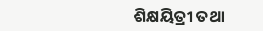ଶିକ୍ଷୟିତ୍ରୀ ତଥା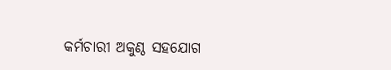କର୍ମଚାରୀ ଅକୁଣ୍ଠ ସହଯୋଗ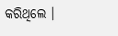କରିଥିଲେ ।